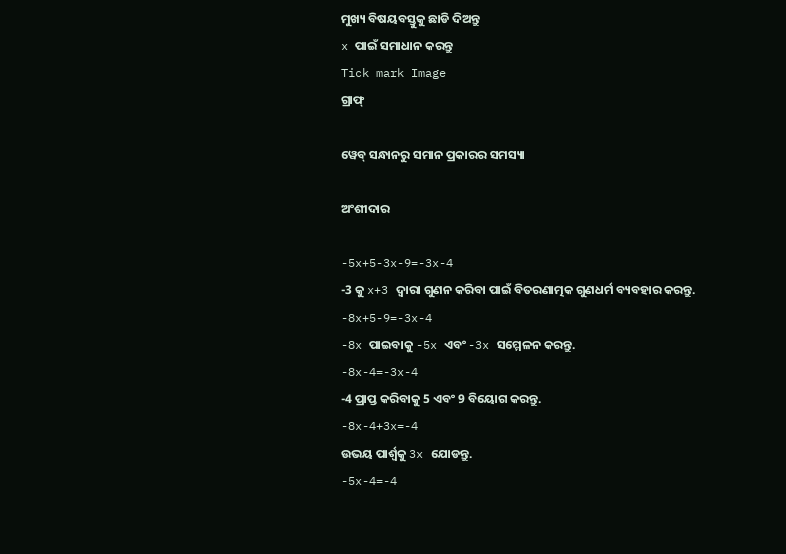ମୁଖ୍ୟ ବିଷୟବସ୍ତୁକୁ ଛାଡି ଦିଅନ୍ତୁ
x ପାଇଁ ସମାଧାନ କରନ୍ତୁ
Tick mark Image
ଗ୍ରାଫ୍

ୱେବ୍ ସନ୍ଧାନରୁ ସମାନ ପ୍ରକାରର ସମସ୍ୟା

ଅଂଶୀଦାର

-5x+5-3x-9=-3x-4
-3 କୁ x+3 ଦ୍ୱାରା ଗୁଣନ କରିବା ପାଇଁ ବିତରଣାତ୍ମକ ଗୁଣଧର୍ମ ବ୍ୟବହାର କରନ୍ତୁ.
-8x+5-9=-3x-4
-8x ପାଇବାକୁ -5x ଏବଂ -3x ସମ୍ମେଳନ କରନ୍ତୁ.
-8x-4=-3x-4
-4 ପ୍ରାପ୍ତ କରିବାକୁ 5 ଏବଂ 9 ବିୟୋଗ କରନ୍ତୁ.
-8x-4+3x=-4
ଉଭୟ ପାର୍ଶ୍ଵକୁ 3x ଯୋଡନ୍ତୁ.
-5x-4=-4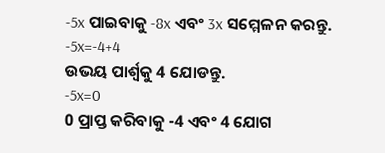-5x ପାଇବାକୁ -8x ଏବଂ 3x ସମ୍ମେଳନ କରନ୍ତୁ.
-5x=-4+4
ଉଭୟ ପାର୍ଶ୍ଵକୁ 4 ଯୋଡନ୍ତୁ.
-5x=0
0 ପ୍ରାପ୍ତ କରିବାକୁ -4 ଏବଂ 4 ଯୋଗ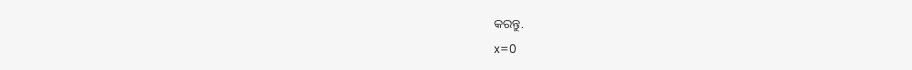କରନ୍ତୁ.
x=0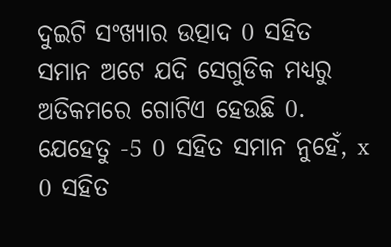ଦୁଇଟି ସଂଖ୍ୟାର ଉତ୍ପାଦ 0 ସହିତ ସମାନ ଅଟେ ଯଦି ସେଗୁଡିକ ମଧ୍ୟରୁ ଅତିକମରେ ଗୋଟିଏ ହେଉଛି 0. ଯେହେତୁ -5 0 ସହିତ ସମାନ ନୁହେଁ, x 0 ସହିତ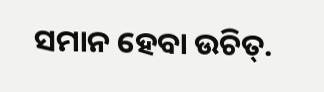ସମାନ ହେବା ଉଚିତ୍‌.